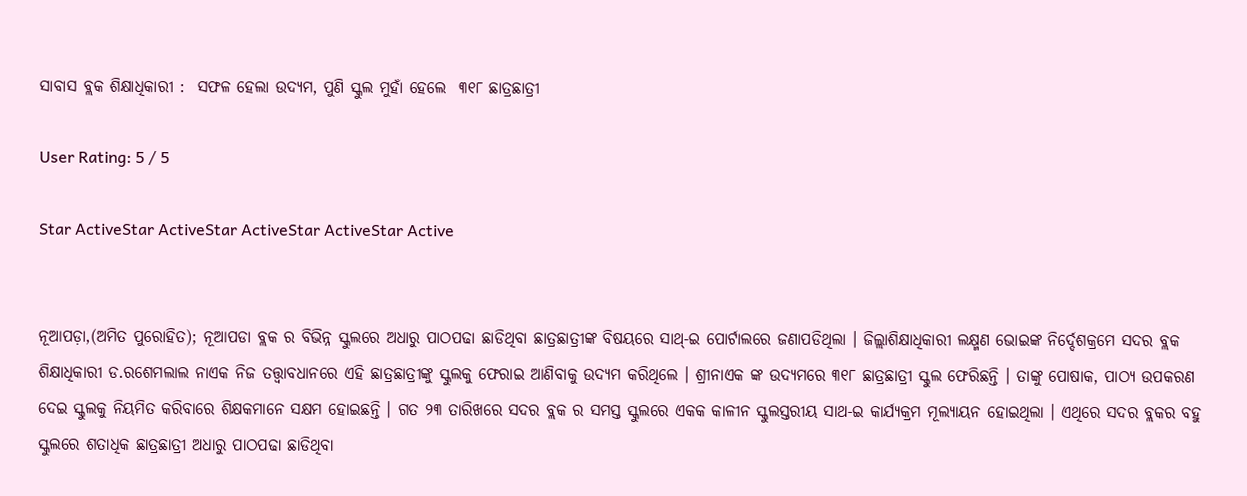ସାବାସ ବ୍ଲକ ଶିକ୍ଷାଧିକାରୀ :  ସଫଳ ହେଲା ଉଦ୍ୟମ, ପୁଣି ସ୍କୁଲ ମୁହାଁ ହେଲେ  ୩୧୮ ଛାତ୍ରଛାତ୍ରୀ

User Rating: 5 / 5

Star ActiveStar ActiveStar ActiveStar ActiveStar Active


ନୂଆପଡ଼ା,(ଅମିତ ପୁରୋହିତ); ନୂଆପଡା ବ୍ଲକ ର ବିଭିନ୍ନ ସ୍କୁଲରେ ଅଧାରୁ ପାଠପଢା ଛାଡିଥିବା ଛାତ୍ରଛାତ୍ରୀଙ୍କ ବିଷୟରେ ସାଥ୍-ଇ ପୋର୍ଟାଲରେ ଜଣାପଡିଥିଲା । ଜିଲ୍ଲାଶିକ୍ଷାଧିକାରୀ ଲକ୍ଷ୍ମଣ ଭୋଇଙ୍କ ନିର୍ଦ୍ଦେଶକ୍ରମେ ସଦର ବ୍ଲକ ଶିକ୍ଷାଧିକାରୀ ଡ.ରଶେମଲାଲ ନାଏକ ନିଜ ତତ୍ତ୍ୱାବଧାନରେ ଏହି ଛାତ୍ରଛାତ୍ରୀଙ୍କୁ ସ୍କୁଲକୁ ଫେରାଇ ଆଣିବାକୁ ଉଦ୍ୟମ କରିଥିଲେ । ଶ୍ରୀନାଏକ ଙ୍କ ଉଦ୍ୟମରେ ୩୧୮ ଛାତ୍ରଛାତ୍ରୀ ସ୍କୁଲ ଫେରିଛନ୍ତି । ତାଙ୍କୁ ପୋଷାକ, ପାଠ୍ୟ ଉପକରଣ ଦେଇ ସ୍କୁଲକୁ ନିୟମିତ କରିବାରେ ଶିକ୍ଷକମାନେ ସକ୍ଷମ ହୋଇଛନ୍ତି । ଗତ ୨୩ ତାରିଖରେ ସଦର ବ୍ଲକ ର ସମସ୍ତ ସ୍କୁଲରେ ଏକକ କାଳୀନ ସ୍କୁଲସ୍ତରୀୟ ସାଥ-ଇ କାର୍ଯ୍ୟକ୍ରମ ମୂଲ୍ୟାୟନ ହୋଇଥିଲା । ଏଥିରେ ସଦର ବ୍ଲକର ବହୁ ସ୍କୁଲରେ ଶତାଧିକ ଛାତ୍ରଛାତ୍ରୀ ଅଧାରୁ ପାଠପଢା ଛାଡିଥିବା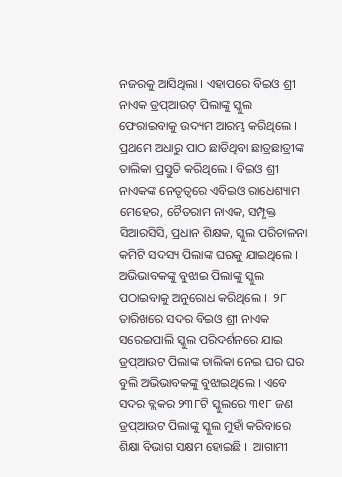ନଜରକୁ ଆସିଥିଲା । ଏହାପରେ ବିଇଓ ଶ୍ରୀ ନାଏକ ଡ୍ରପ୍ଆଉଟ୍ ପିଲାଙ୍କୁ ସ୍କୁଲ ଫେରାଇବାକୁ ଉଦ୍ୟମ ଆରମ୍ଭ କରିଥିଲେ । ପ୍ରଥମେ ଅଧାରୁ ପାଠ ଛାଡିଥିବା ଛାତ୍ରଛାତ୍ରୀଙ୍କ ତାଲିକା ପ୍ରସ୍ତୁତି କରିଥିଲେ । ବିଇଓ ଶ୍ରୀ ନାଏକଙ୍କ ନେତୃତ୍ୱରେ ଏବିଇଓ ରାଧେଶ୍ୟାମ ମେହେର, ଚୈତରାମ ନାଏକ, ସମ୍ପୃକ୍ତ ସିଆରସିସି, ପ୍ରଧାନ ଶିକ୍ଷକ, ସ୍କୁଲ ପରିଚାଳନା କମିଟି ସଦସ୍ୟ ପିଲାଙ୍କ ଘରକୁ ଯାଇଥିଲେ । ଅଭିଭାବକଙ୍କୁ ବୁଝାଇ ପିଲାଙ୍କୁ ସ୍କୁଲ ପଠାଇବାକୁ ଅନୁରୋଧ କରିଥିଲେ ।  ୨୮ ତାରିଖରେ ସଦର ବିଇଓ ଶ୍ରୀ ନାଏକ ସରେଇପାଲି ସ୍କୁଲ ପରିଦର୍ଶନରେ ଯାଇ ଡ୍ରପ୍ଆଉଟ ପିଲାଙ୍କ ତାଲିକା ନେଇ ଘର ଘର ବୁଲି ଅଭିଭାବକଙ୍କୁ ବୁଝାଇଥିଲେ । ଏବେ ସଦର ବ୍ଲକର ୨୩୮ଟି ସ୍କୁଲରେ ୩୧୮ ଜଣ ଡ୍ରପ୍ଆଉଟ ପିଲାଙ୍କୁ ସ୍କୁଲ ମୁହାଁ କରିବାରେ ଶିକ୍ଷା ବିଭାଗ ସକ୍ଷମ ହୋଇଛି ।  ଆଗାମୀ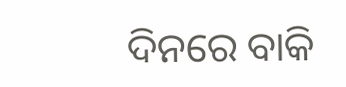ଦିନରେ ବାକି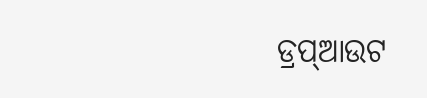ଡ୍ରପ୍ଆଉଟ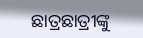ଛାତ୍ରଛାତ୍ରୀଙ୍କୁ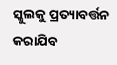ସ୍କୁଲକୁ ପ୍ରତ୍ୟାବର୍ତ୍ତନ କରାଯିବ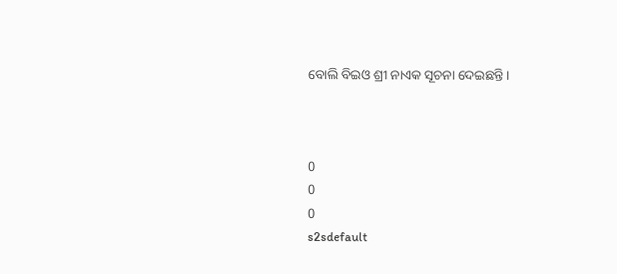ବୋଲି ବିଇଓ ଶ୍ରୀ ନାଏକ ସୂଚନା ଦେଇଛନ୍ତି ।



0
0
0
s2sdefault